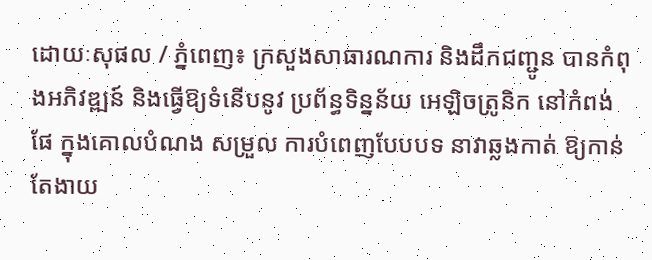ដោយៈសុផល / ភ្នំពេញ៖ ក្រសួងសាធារណការ និងដឹកជញ្ជូន បានកំពុងអភិវឌ្ឍន៍ និងធ្វើឱ្យទំនើបនូវ ប្រព័ន្ធទិន្នន័យ អេឡិចត្រូនិក នៅកំពង់ផែ ក្នុងគោលបំណង សម្រួល ការបំពេញបែបបទ នាវាឆ្លងកាត់ ឱ្យកាន់តែងាយ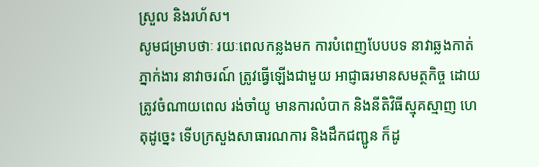ស្រួល និងរហ័ស។
សូមជម្រាបថាៈ រយៈពេលកន្លងមក ការបំពេញបែបបទ នាវាឆ្លងកាត់ភ្នាក់ងារ នាវាចរណ៍ ត្រូវធ្វើឡើងជាមួយ អាជ្ញាធរមានសមត្ថកិច្ច ដោយត្រូវចំណាយពេល រង់ចាំយូ មានការលំបាក និងនីតិវិធីស្មុគស្មាញ ហេតុដូច្នេះ ទើបក្រសួងសាធារណការ និងដឹកជញ្ជូន ក៏ដូ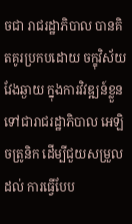ចជា រាជរដ្ឋាភិបាល បានគិតគូរប្រកបដោយ ចក្ខុវិស័យវែងឆ្ងាយ ក្នុងការវិវឌ្ឍន៍ខ្លួន ទៅជារាជរដ្ឋាភិបាល អេឡិចត្រូនិក ដើម្បីជួយសម្រួលដល់ ការធ្វើបែប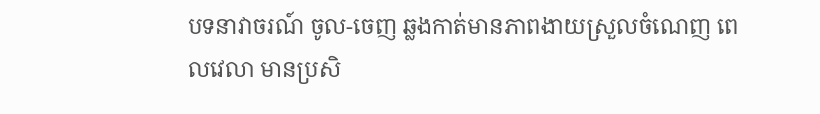បទនាវាចរណ៍ ចូល-ចេញ ឆ្លងកាត់មានភាពងាយស្រួលចំណេញ ពេលវេលា មានប្រសិ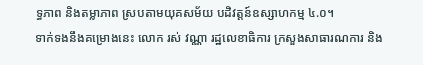ទ្ធភាព និងតម្លាភាព ស្របតាមយុគសម័យ បដិវត្តន៍ឧស្សាហកម្ម ៤.០។
ទាក់ទងនឹងគម្រោងនេះ លោក រស់ វណ្ណា រដ្ឋលេខាធិការ ក្រសួងសាធារណការ និង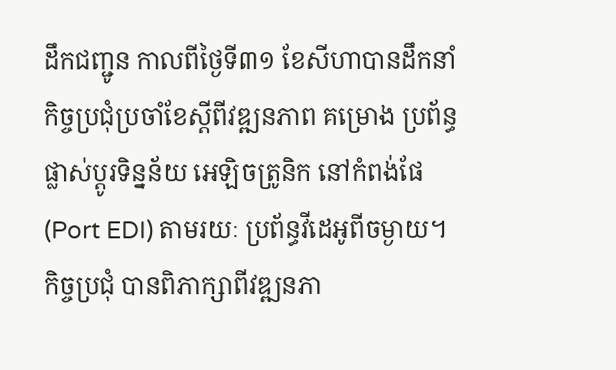ដឹកជញ្ជូន កាលពីថ្ងៃទី៣១ ខែសីហាបានដឹកនាំកិច្ចប្រជុំប្រចាំខែស្ដីពីវឌ្ឍនភាព គម្រោង ប្រព័ន្ធផ្លាស់ប្ដូរទិន្នន័យ អេឡិចត្រូនិក នៅកំពង់ផែ (Port EDI) តាមរយៈ ប្រព័ន្ធវីដេអូពីចម្ងាយ។
កិច្ចប្រជុំ បានពិភាក្សាពីវឌ្ឍនភា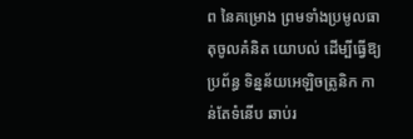ព នៃគម្រោង ព្រមទាំងប្រមូលធាតុចូលគំនិត យោបល់ ដើម្បីធ្វើឱ្យប្រព័ន្ធ ទិន្នន័យអេឡិចត្រូនិក កាន់តែទំនើប ឆាប់រ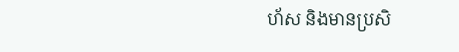ហ័ស និងមានប្រសិ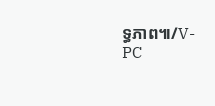ទ្ធភាព៕/V-PC